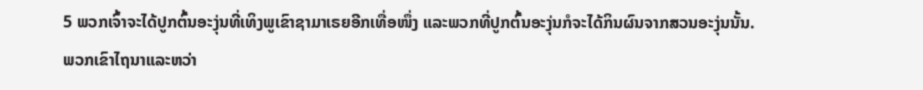5 ພວກເຈົ້າຈະໄດ້ປູກຕົ້ນອະງຸ່ນທີ່ເທິງພູເຂົາຊາມາເຣຍອີກເທື່ອໜຶ່ງ ແລະພວກທີ່ປູກຕົ້ນອະງຸ່ນກໍຈະໄດ້ກິນຜົນຈາກສວນອະງຸ່ນນັ້ນ.
ພວກເຂົາໄຖນາແລະຫວ່າ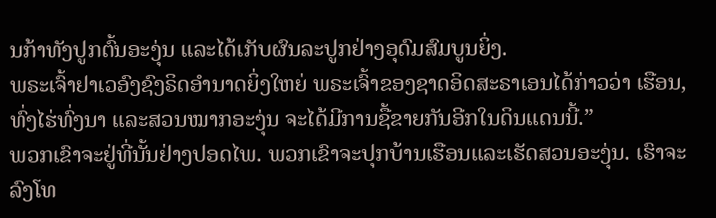ນກ້າທັງປູກຕົ້ນອະງຸ່ນ ແລະໄດ້ເກັບຜົນລະປູກຢ່າງອຸດົມສົມບູນຍິ່ງ.
ພຣະເຈົ້າຢາເວອົງຊົງຣິດອຳນາດຍິ່ງໃຫຍ່ ພຣະເຈົ້າຂອງຊາດອິດສະຣາເອນໄດ້ກ່າວວ່າ ເຮືອນ, ທົ່ງໄຮ່ທົ່ງນາ ແລະສວນໝາກອະງຸ່ນ ຈະໄດ້ມີການຊື້ຂາຍກັນອີກໃນດິນແດນນີ້.”
ພວກເຂົາຈະຢູ່ທີ່ນັ້ນຢ່າງປອດໄພ. ພວກເຂົາຈະປຸກບ້ານເຮືອນແລະເຮັດສວນອະງຸ່ນ. ເຮົາຈະລົງໂທ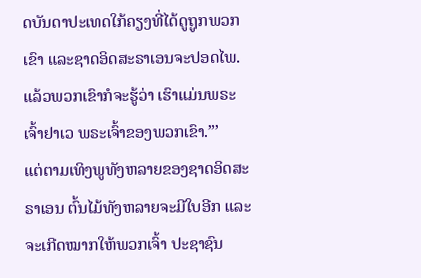ດບັນດາປະເທດໃກ້ຄຽງທີ່ໄດ້ດູຖູກພວກເຂົາ ແລະຊາດອິດສະຣາເອນຈະປອດໄພ. ແລ້ວພວກເຂົາກໍຈະຮູ້ວ່າ ເຮົາແມ່ນພຣະເຈົ້າຢາເວ ພຣະເຈົ້າຂອງພວກເຂົາ.”’
ແຕ່ຕາມເທິງພູທັງຫລາຍຂອງຊາດອິດສະຣາເອນ ຕົ້ນໄມ້ທັງຫລາຍຈະມີໃບອີກ ແລະຈະເກີດໝາກໃຫ້ພວກເຈົ້າ ປະຊາຊົນ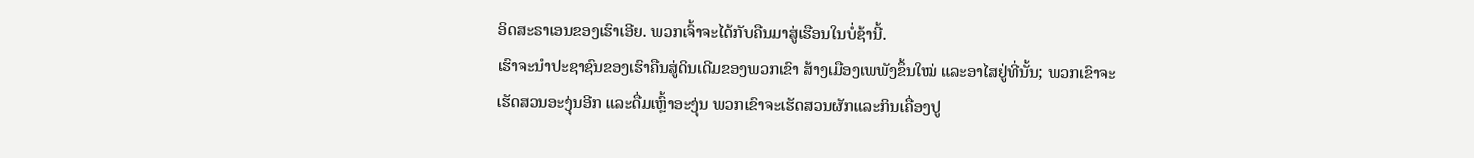ອິດສະຣາເອນຂອງເຮົາເອີຍ. ພວກເຈົ້າຈະໄດ້ກັບຄືນມາສູ່ເຮືອນໃນບໍ່ຊ້ານີ້.
ເຮົາຈະນຳປະຊາຊົນຂອງເຮົາຄືນສູ່ດິນເດີມຂອງພວກເຂົາ ສ້າງເມືອງເພພັງຂຶ້ນໃໝ່ ແລະອາໄສຢູ່ທີ່ນັ້ນ; ພວກເຂົາຈະເຮັດສວນອະງຸ່ນອີກ ແລະດື່ມເຫຼົ້າອະງຸ່ນ ພວກເຂົາຈະເຮັດສວນຜັກແລະກິນເຄື່ອງປູ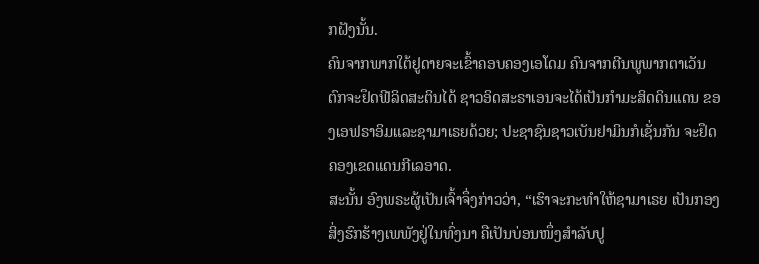ກຝັງນັ້ນ.
ຄົນຈາກພາກໃຕ້ຢູດາຍຈະເຂົ້າຄອບຄອງເອໂດມ ຄົນຈາກຕີນພູພາກຕາເວັນຕົກຈະຢຶດຟີລິດສະຕິນໄດ້ ຊາວອິດສະຣາເອນຈະໄດ້ເປັນກຳມະສິດດິນແດນ ຂອງເອຟຣາອິມແລະຊາມາເຣຍດ້ວຍ; ປະຊາຊົນຊາວເບັນຢາມິນກໍເຊັ່ນກັນ ຈະຢຶດຄອງເຂດແດນກີເລອາດ.
ສະນັ້ນ ອົງພຣະຜູ້ເປັນເຈົ້າຈຶ່ງກ່າວວ່າ, “ເຮົາຈະກະທຳໃຫ້ຊາມາເຣຍ ເປັນກອງສິ່ງຮົກຮ້າງເພພັງຢູ່ໃນທົ່ງນາ ຄືເປັນບ່ອນໜຶ່ງສຳລັບປູ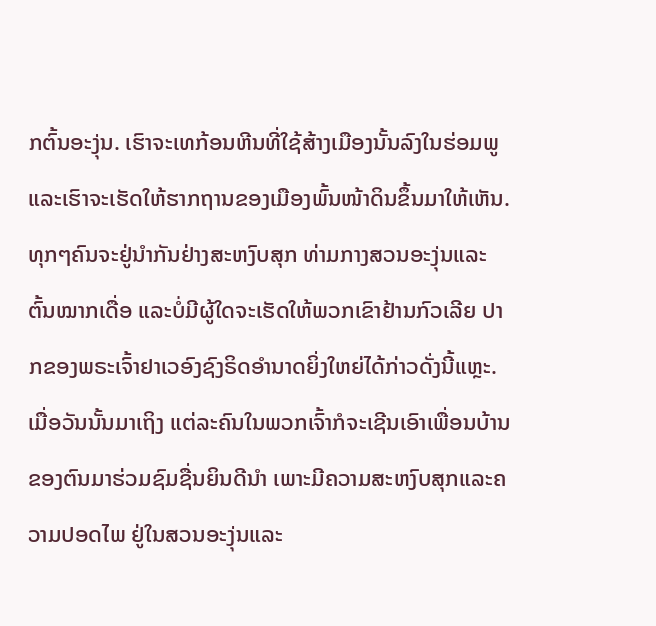ກຕົ້ນອະງຸ່ນ. ເຮົາຈະເທກ້ອນຫີນທີ່ໃຊ້ສ້າງເມືອງນັ້ນລົງໃນຮ່ອມພູ ແລະເຮົາຈະເຮັດໃຫ້ຮາກຖານຂອງເມືອງພົ້ນໜ້າດິນຂຶ້ນມາໃຫ້ເຫັນ.
ທຸກໆຄົນຈະຢູ່ນຳກັນຢ່າງສະຫງົບສຸກ ທ່າມກາງສວນອະງຸ່ນແລະຕົ້ນໝາກເດື່ອ ແລະບໍ່ມີຜູ້ໃດຈະເຮັດໃຫ້ພວກເຂົາຢ້ານກົວເລີຍ ປາກຂອງພຣະເຈົ້າຢາເວອົງຊົງຣິດອຳນາດຍິ່ງໃຫຍ່ໄດ້ກ່າວດັ່ງນີ້ແຫຼະ.
ເມື່ອວັນນັ້ນມາເຖິງ ແຕ່ລະຄົນໃນພວກເຈົ້າກໍຈະເຊີນເອົາເພື່ອນບ້ານຂອງຕົນມາຮ່ວມຊົມຊື່ນຍິນດີນຳ ເພາະມີຄວາມສະຫງົບສຸກແລະຄວາມປອດໄພ ຢູ່ໃນສວນອະງຸ່ນແລະ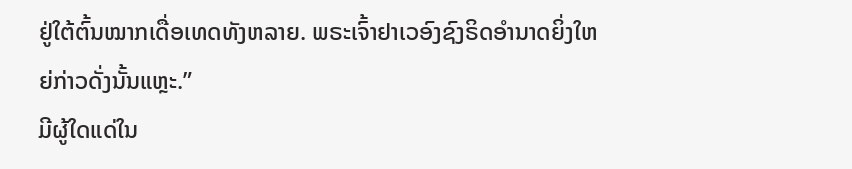ຢູ່ໃຕ້ຕົ້ນໝາກເດື່ອເທດທັງຫລາຍ. ພຣະເຈົ້າຢາເວອົງຊົງຣິດອຳນາດຍິ່ງໃຫຍ່ກ່າວດັ່ງນັ້ນແຫຼະ.”
ມີຜູ້ໃດແດ່ໃນ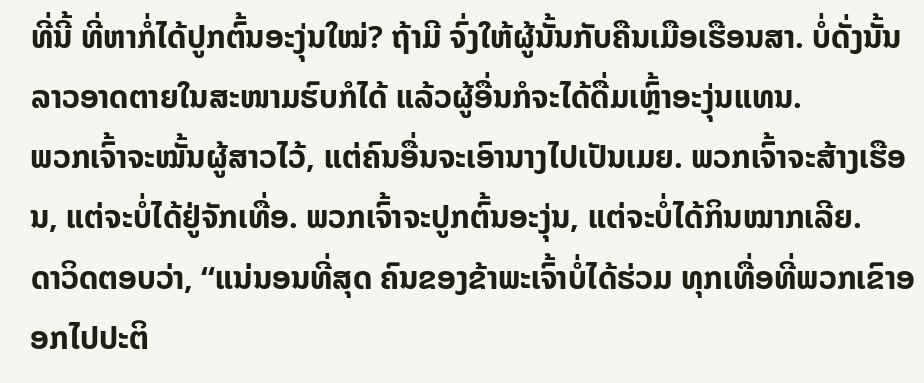ທີ່ນີ້ ທີ່ຫາກໍ່ໄດ້ປູກຕົ້ນອະງຸ່ນໃໝ່? ຖ້າມີ ຈົ່ງໃຫ້ຜູ້ນັ້ນກັບຄືນເມືອເຮືອນສາ. ບໍ່ດັ່ງນັ້ນ ລາວອາດຕາຍໃນສະໜາມຮົບກໍໄດ້ ແລ້ວຜູ້ອື່ນກໍຈະໄດ້ດື່ມເຫຼົ້າອະງຸ່ນແທນ.
ພວກເຈົ້າຈະໝັ້ນຜູ້ສາວໄວ້, ແຕ່ຄົນອື່ນຈະເອົານາງໄປເປັນເມຍ. ພວກເຈົ້າຈະສ້າງເຮືອນ, ແຕ່ຈະບໍ່ໄດ້ຢູ່ຈັກເທື່ອ. ພວກເຈົ້າຈະປູກຕົ້ນອະງຸ່ນ, ແຕ່ຈະບໍ່ໄດ້ກິນໝາກເລີຍ.
ດາວິດຕອບວ່າ, “ແນ່ນອນທີ່ສຸດ ຄົນຂອງຂ້າພະເຈົ້າບໍ່ໄດ້ຮ່ວມ ທຸກເທື່ອທີ່ພວກເຂົາອອກໄປປະຕິ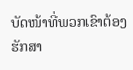ບັດໜ້າທີ່ພວກເຂົາຕ້ອງຮັກສາ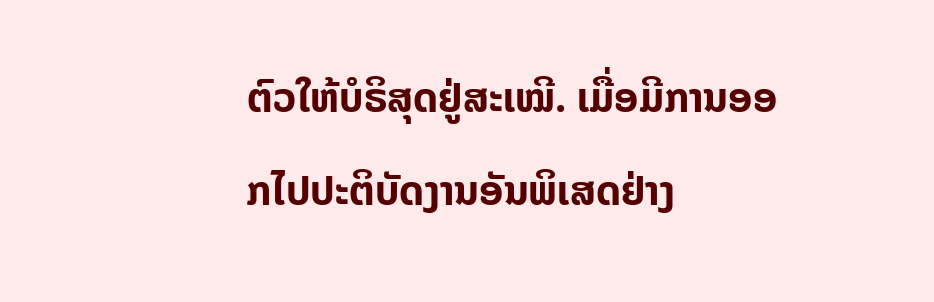ຕົວໃຫ້ບໍຣິສຸດຢູ່ສະເໝີ. ເມື່ອມີການອອກໄປປະຕິບັດງານອັນພິເສດຢ່າງ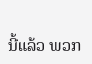ນີ້ແລ້ວ ພວກ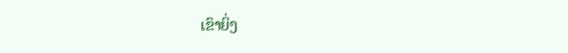ເຂົາຍິ່ງ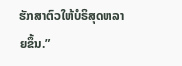ຮັກສາຕົວໃຫ້ບໍຣິສຸດຫລາຍຂຶ້ນ.”